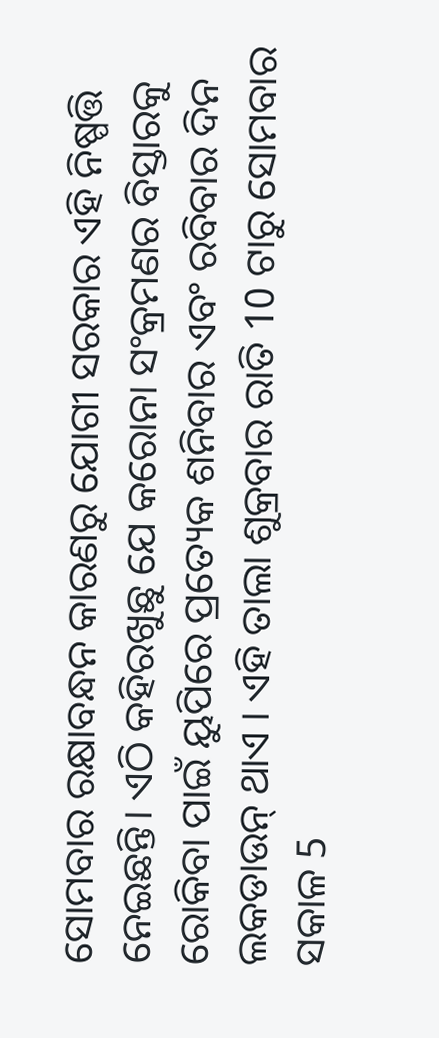ସୋମବାର ରକ୍ଷାବନ୍ଧନ କାରଣରୁ ଯୋଗୀ ସରକାର ଏହି ନିଷ୍ପତ୍ତି ନେଇଛନ୍ତି। ଏଠି କହିରଖୁଛୁ ଯେ କରୋନା ସଂକ୍ରମଣର ବିସ୍ତାରକୁ ରୋକିବା ପାଇଁ ୟୁପିରେ ପ୍ରତ୍ୟେକ ଶନିବାର ଏବଂ ରବିବାର ଦିନ ଲକଡାଉନ୍ ଥାଏ । ଏହି ତାଲା ଶୁକ୍ରବାର ରାତି 10 ଟାରୁ ସୋମବାର ସକାଳ 5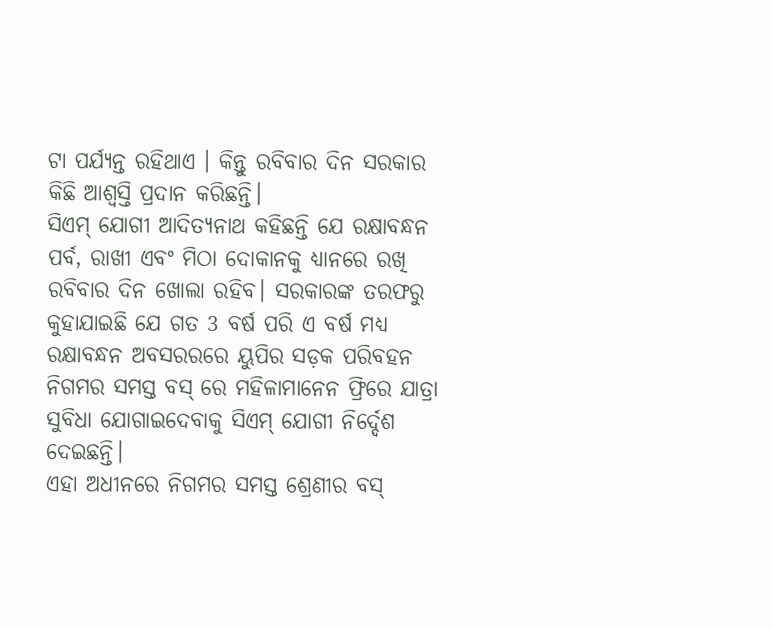ଟା ପର୍ଯ୍ୟନ୍ତ ରହିଥାଏ । କିନ୍ତୁ ରବିବାର ଦିନ ସରକାର କିଛି ଆଶ୍ୱସ୍ତି ପ୍ରଦାନ କରିଛନ୍ତି।
ସିଏମ୍ ଯୋଗୀ ଆଦିତ୍ୟନାଥ କହିଛନ୍ତି ଯେ ରକ୍ଷାବନ୍ଧନ ପର୍ବ, ରାଖୀ ଏବଂ ମିଠା ଦୋକାନକୁ ଧ୍ୟାନରେ ରଖି ରବିବାର ଦିନ ଖୋଲା ରହିବ। ସରକାରଙ୍କ ତରଫରୁ କୁହାଯାଇଛି ଯେ ଗତ 3 ବର୍ଷ ପରି ଏ ବର୍ଷ ମଧ୍ୟ ରକ୍ଷାବନ୍ଧନ ଅବସରରରେ ୟୁପିର ସଡ଼କ ପରିବହନ ନିଗମର ସମସ୍ତ ବସ୍ ରେ ମହିଳାମାନେନ ଫ୍ରିରେ ଯାତ୍ରା ସୁବିଧା ଯୋଗାଇଦେବାକୁ ସିଏମ୍ ଯୋଗୀ ନିର୍ଦ୍ଦେଶ ଦେଇଛନ୍ତି।
ଏହା ଅଧୀନରେ ନିଗମର ସମସ୍ତ ଶ୍ରେଣୀର ବସ୍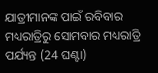ଯାତ୍ରୀମାନଙ୍କ ପାଇଁ ରବିବାର ମଧ୍ୟରାତ୍ରିରୁ ସୋମବାର ମଧ୍ୟରାତ୍ରି ପର୍ଯ୍ୟନ୍ତ (24 ଘଣ୍ଟା)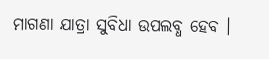ମାଗଣା ଯାତ୍ରା ସୁବିଧା ଉପଲବ୍ଧ ହେବ ।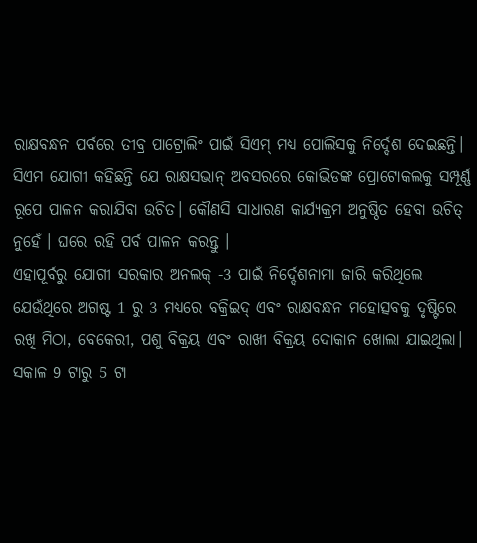ରାକ୍ଷବନ୍ଧନ ପର୍ବରେ ତୀବ୍ର ପାଟ୍ରୋଲିଂ ପାଇଁ ସିଏମ୍ ମଧ୍ୟ ପୋଲିସକୁ ନିର୍ଦ୍ଦେଶ ଦେଇଛନ୍ତି। ସିଏମ ଯୋଗୀ କହିଛନ୍ତି ଯେ ରାକ୍ଷସଭାନ୍ ଅବସରରେ କୋଭିଡଙ୍କ ପ୍ରୋଟୋକଲକୁ ସମ୍ପୂର୍ଣ୍ଣ ରୂପେ ପାଳନ କରାଯିବା ଉଚିତ। କୌଣସି ସାଧାରଣ କାର୍ଯ୍ୟକ୍ରମ ଅନୁଷ୍ଠିତ ହେବା ଉଚିତ୍ ନୁହେଁ । ଘରେ ରହି ପର୍ବ ପାଳନ କରନ୍ତୁ ।
ଏହାପୂର୍ବରୁ ଯୋଗୀ ସରକାର ଅନଲକ୍ -3 ପାଇଁ ନିର୍ଦ୍ଦେଶନାମା ଜାରି କରିଥିଲେ ଯେଉଁଥିରେ ଅଗଷ୍ଟ 1 ରୁ 3 ମଧ୍ୟରେ ବକ୍ରିଇଦ୍ ଏବଂ ରାକ୍ଷବନ୍ଧନ ମହୋତ୍ସବକୁ ଦୃଷ୍ଟିରେ ରଖି ମିଠା, ବେକେରୀ, ପଶୁ ବିକ୍ରୟ ଏବଂ ରାଖୀ ବିକ୍ରୟ ଦୋକାନ ଖୋଲା ଯାଇଥିଲା। ସକାଳ 9 ଟାରୁ 5 ଟା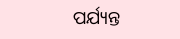ପର୍ଯ୍ୟନ୍ତ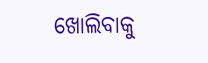ଖୋଲିବାକୁ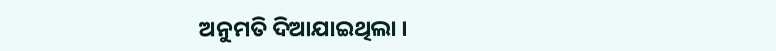ଅନୁମତି ଦିଆଯାଇଥିଲା ।